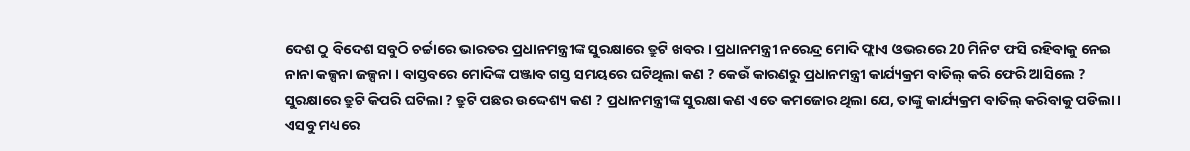ଦେଶ ଠୁ ବିଦେଶ ସବୁଠି ଚର୍ଚ୍ଚାରେ ଭାରତର ପ୍ରଧାନମନ୍ତ୍ରୀଙ୍କ ସୁରକ୍ଷାରେ ତ୍ରୁଟି ଖବର । ପ୍ରଧାନମନ୍ତ୍ରୀ ନରେନ୍ଦ୍ର ମୋଦି ଫ୍ଲାଏ ଓଭରରେ 20 ମିନିଟ ଫସି ରହିବାକୁ ନେଇ ନାନା କଳ୍ପନା ଜଳ୍ପନା । ବାସ୍ତବରେ ମୋଦିଙ୍କ ପଞ୍ଜାବ ଗସ୍ତ ସମୟରେ ଘଟିଥିଲା କଣ ? କେଉଁ କାରଣରୁ ପ୍ରଧାନମନ୍ତ୍ରୀ କାର୍ଯ୍ୟକ୍ରମ ବାତିଲ୍ କରି ଫେରି ଆସିଲେ ? ସୁରକ୍ଷାରେ ତ୍ରୁଟି କିପରି ଘଟିଲା ? ତ୍ରୁଟି ପଛର ଉଦ୍ଦେଶ୍ୟ କଣ ? ପ୍ରଧାନମନ୍ତ୍ରୀଙ୍କ ସୁରକ୍ଷା କଣ ଏତେ କମଜୋର ଥିଲା ଯେ, ତାଙ୍କୁ କାର୍ଯ୍ୟକ୍ରମ ବାତିଲ୍ କରିବାକୁ ପଡିଲା । ଏସବୁ ମଧ୍ୟରେ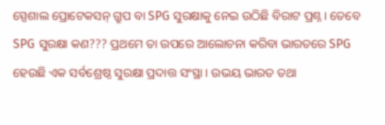ସ୍ପେଶାଲ ପ୍ରୋଟେକସନ୍ ଗ୍ରୁପ ବା SPG ସୁରକ୍ଷାକୁ ନେଇ ଉଠିଛି ବିରାଟ ପ୍ରଶ୍ନ । ତେବେ SPG ସୁରକ୍ଷା କଣ??? ପ୍ରଥମେ ତା ଉପରେ ଆଲୋଚନା କରିବା ଭାରତରେ SPG ହେଉଛି ଏକ ସର୍ବଶ୍ରେଷ୍ଠ ସୁରକ୍ଷା ପ୍ରଦାତ୍ତ ସଂସ୍ଥା । ଉଭୟ ଭାରତ ତଥା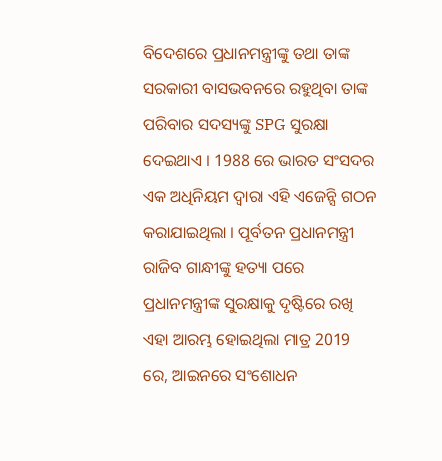ବିଦେଶରେ ପ୍ରଧାନମନ୍ତ୍ରୀଙ୍କୁ ତଥା ତାଙ୍କ ସରକାରୀ ବାସଭବନରେ ରହୁଥିବା ତାଙ୍କ ପରିବାର ସଦସ୍ୟଙ୍କୁ SPG ସୁରକ୍ଷା ଦେଇଥାଏ । 1988 ରେ ଭାରତ ସଂସଦର ଏକ ଅଧିନିୟମ ଦ୍ୱାରା ଏହି ଏଜେନ୍ସି ଗଠନ କରାଯାଇଥିଲା । ପୂର୍ବତନ ପ୍ରଧାନମନ୍ତ୍ରୀ ରାଜିବ ଗାନ୍ଧୀଙ୍କୁ ହତ୍ୟା ପରେ ପ୍ରଧାନମନ୍ତ୍ରୀଙ୍କ ସୁରକ୍ଷାକୁ ଦୃଷ୍ଟିରେ ରଖି ଏହା ଆରମ୍ଭ ହୋଇଥିଲା ମାତ୍ର 2019 ରେ, ଆଇନରେ ସଂଶୋଧନ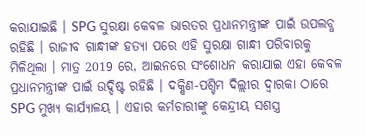କରାଯାଇଛି । SPG ସୁରକ୍ଷା କେବଳ ଭାରତର ପ୍ରଧାନମନ୍ତ୍ରୀଙ୍କ ପାଇଁ ଉପଲବ୍ଧ ରହିଛି । ରାଜୀବ ଗାନ୍ଧୀଙ୍କ ହତ୍ୟା ପରେ ଏହି ସୁରକ୍ଷା ଗାନ୍ଧୀ ପରିବାରକୁ ମିଳିଥିଲା । ମାତ୍ର 2019 ରେ, ଆଇନରେ ସଂଶୋଧନ କରାଯାଇ ଏହା କେବଳ ପ୍ରଧାନମନ୍ତ୍ରୀଙ୍କ ପାଇଁ ଉଦ୍ଦିଷ୍ଟ ରହିଛି । ଦକ୍ଷିଣ-ପଶ୍ଚିମ ଦିଲ୍ଲୀର ଦ୍ୱାରକା ଠାରେ SPG ମୁଖ୍ୟ କାର୍ଯ୍ୟାଳୟ । ଏହାର କର୍ମଚାରୀଙ୍କୁ କେନ୍ଦ୍ରୀୟ ସଶସ୍ତ୍ର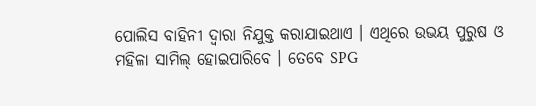ପୋଲିସ ବାହିନୀ ଦ୍ବାରା ନିଯୁକ୍ତ କରାଯାଇଥାଏ । ଏଥିରେ ଉଭୟ ପୁରୁଷ ଓ ମହିଳା ସାମିଲ୍ ହୋଇପାରିବେ । ତେବେ SPG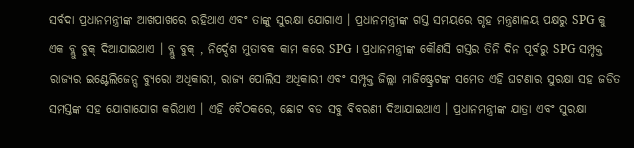ସର୍ବଦା ପ୍ରଧାନମନ୍ତ୍ରୀଙ୍କ ଆଖପାଖରେ ରହିଥାଏ ଏବଂ ତାଙ୍କୁ ସୁରକ୍ଷା ଯୋଗାଏ । ପ୍ରଧାନମନ୍ତ୍ରୀଙ୍କ ଗସ୍ତ ସମୟରେ ଗୃହ ମନ୍ତ୍ରଣାଳୟ ପକ୍ଷରୁ SPG କୁ ଏକ ବ୍ଲୁ ବୁକ୍ ଦିଆଯାଇଥାଏ । ବ୍ଲୁ ବୁକ୍ , ନିର୍ଦ୍ଦେଶ ମୁତାବକ କାମ କରେ SPG । ପ୍ରଧାନମନ୍ତ୍ରୀଙ୍କ କୌଣସି ଗସ୍ତର ତିନି ଦିନ ପୂର୍ବରୁ SPG ସମ୍ପୃକ୍ତ ରାଜ୍ୟର ଇଣ୍ଟେଲିଜେନ୍ସ ବ୍ୟୁରୋ ଅଧିକାରୀ, ରାଜ୍ୟ ପୋଲିସ ଅଧିକାରୀ ଏବଂ ସମ୍ପୃକ୍ତ ଜିଲ୍ଲା ମାଜିଷ୍ଟ୍ରେଟଙ୍କ ସମେତ ଏହି ଘଟଣାର ସୁରକ୍ଷା ସହ ଜଡିତ ସମସ୍ତଙ୍କ ସହ ଯୋଗାଯୋଗ କରିଥାଏ । ଏହି ବୈଠକରେ, ଛୋଟ ବଡ ସବୁ ବିବରଣୀ ଦିଆଯାଇଥାଏ । ପ୍ରଧାନମନ୍ତ୍ରୀଙ୍କ ଯାତ୍ରା ଏବଂ ସୁରକ୍ଷା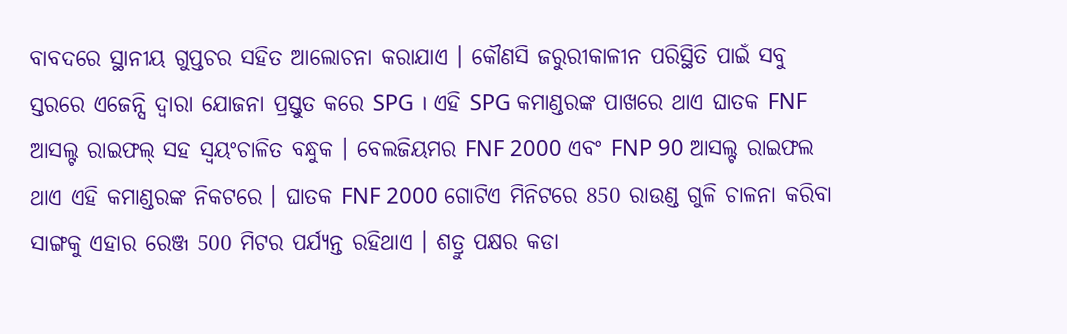ବାବଦରେ ସ୍ଥାନୀୟ ଗୁପ୍ତଚର ସହିତ ଆଲୋଚନା କରାଯାଏ । କୌଣସି ଜରୁରୀକାଳୀନ ପରିସ୍ଥିତି ପାଇଁ ସବୁ ସ୍ତରରେ ଏଜେନ୍ସି ଦ୍ୱାରା ଯୋଜନା ପ୍ରସ୍ତୁତ କରେ SPG । ଏହି SPG କମାଣ୍ଡରଙ୍କ ପାଖରେ ଥାଏ ଘାତକ FNF ଆସଲ୍ଟ ରାଇଫଲ୍ ସହ ସ୍ବୟଂଚାଳିତ ବନ୍ଧୁକ । ବେଲଜିୟମର FNF 2000 ଏବଂ FNP 90 ଆସଲ୍ଟ ରାଇଫଲ ଥାଏ ଏହି କମାଣ୍ଡରଙ୍କ ନିକଟରେ । ଘାତକ FNF 2000 ଗୋଟିଏ ମିନିଟରେ 850 ରାଉଣ୍ଡ ଗୁଳି ଚାଳନା କରିବା ସାଙ୍ଗକୁ ଏହାର ରେଞ୍ଜ 500 ମିଟର ପର୍ଯ୍ୟନ୍ତ ରହିଥାଏ । ଶତ୍ରୁ ପକ୍ଷର କଡା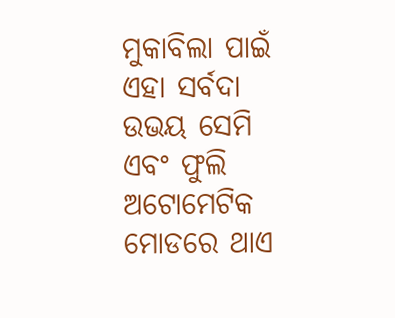ମୁକାବିଲା ପାଇଁ ଏହା ସର୍ବଦା ଉଭୟ ସେମି ଏବଂ ଫୁଲି ଅଟୋମେଟିକ ମୋଡରେ ଥାଏ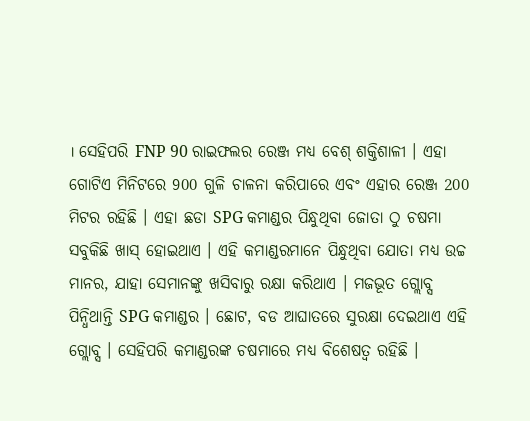। ସେହିପରି FNP 90 ରାଇଫଲର ରେଞ୍ଜ ମଧ୍ୟ ବେଶ୍ ଶକ୍ତିଶାଳୀ । ଏହା ଗୋଟିଏ ମିନିଟରେ 900 ଗୁଳି ଚାଳନା କରିପାରେ ଏବଂ ଏହାର ରେଞ୍ଜ 200 ମିଟର ରହିଛି । ଏହା ଛଡା SPG କମାଣ୍ଡର ପିନ୍ଧୁଥିବା ଜୋତା ଠୁ ଚଷମା ସବୁକିଛି ଖାସ୍ ହୋଇଥାଏ । ଏହି କମାଣ୍ଡରମାନେ ପିନ୍ଧୁଥିବା ଯୋତା ମଧ୍ୟ ଉଚ୍ଚ ମାନର, ଯାହା ସେମାନଙ୍କୁ ଖସିବାରୁ ରକ୍ଷା କରିଥାଏ । ମଜଭୂତ ଗ୍ଲୋବ୍ସ ପିନ୍ଧିଥାନ୍ତି SPG କମାଣ୍ଡର । ଛୋଟ, ବଡ ଆଘାତରେ ସୁରକ୍ଷା ଦେଇଥାଏ ଏହି ଗ୍ଲୋବ୍ସ । ସେହିପରି କମାଣ୍ଡରଙ୍କ ଚଷମାରେ ମଧ୍ୟ ବିଶେଷତ୍ବ ରହିଛି ।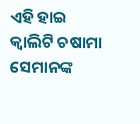ଏହି ହାଇ କ୍ବାଲିଟି ଚଷାମା ସେମାନଙ୍କ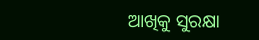ଆଖିକୁ ସୁରକ୍ଷା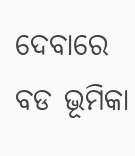ଦେବାରେ ବଡ ଭୂମିକା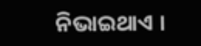ନିଭାଇଥାଏ ।